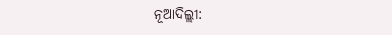ନୂଆଦିଲ୍ଲୀ: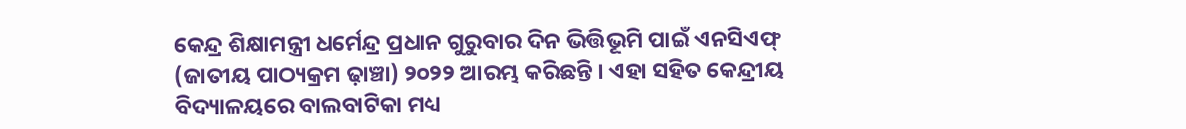କେନ୍ଦ୍ର ଶିକ୍ଷାମନ୍ତ୍ରୀ ଧର୍ମେନ୍ଦ୍ର ପ୍ରଧାନ ଗୁରୁବାର ଦିନ ଭିତ୍ତିଭୂମି ପାଇଁ ଏନସିଏଫ୍ (ଜାତୀୟ ପାଠ୍ୟକ୍ରମ ଢ଼ାଞ୍ଚା) ୨୦୨୨ ଆରମ୍ଭ କରିଛନ୍ତି । ଏହା ସହିତ କେନ୍ଦ୍ରୀୟ ବିଦ୍ୟାଳୟରେ ବାଲବାଟିକା ମଧ୍ୟ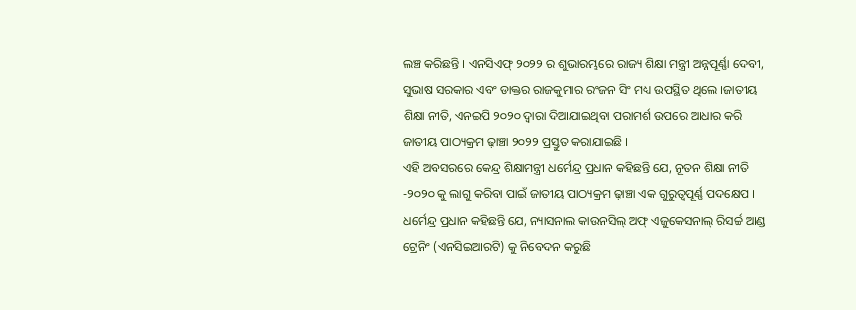ଲଞ୍ଚ କରିଛନ୍ତି । ଏନସିଏଫ୍ ୨୦୨୨ ର ଶୁଭାରମ୍ଭରେ ରାଜ୍ୟ ଶିକ୍ଷା ମନ୍ତ୍ରୀ ଅନ୍ନପୂର୍ଣ୍ଣା ଦେବୀ, ସୁଭାଷ ସରକାର ଏବଂ ଡାକ୍ତର ରାଜକୁମାର ରଂଜନ ସିଂ ମଧ୍ୟ ଉପସ୍ଥିତ ଥିଲେ ।ଜାତୀୟ ଶିକ୍ଷା ନୀତି, ଏନଇପି ୨୦୨୦ ଦ୍ୱାରା ଦିଆଯାଇଥିବା ପରାମର୍ଶ ଉପରେ ଆଧାର କରି ଜାତୀୟ ପାଠ୍ୟକ୍ରମ ଢ଼ାଞ୍ଚା ୨୦୨୨ ପ୍ରସ୍ତୁତ କରାଯାଇଛି ।
ଏହି ଅବସରରେ କେନ୍ଦ୍ର ଶିକ୍ଷାମନ୍ତ୍ରୀ ଧର୍ମେନ୍ଦ୍ର ପ୍ରଧାନ କହିଛନ୍ତି ଯେ, ନୂତନ ଶିକ୍ଷା ନୀତି -୨୦୨୦ କୁ ଲାଗୁ କରିବା ପାଇଁ ଜାତୀୟ ପାଠ୍ୟକ୍ରମ ଢ଼ାଞ୍ଚା ଏକ ଗୁରୁତ୍ୱପୂର୍ଣ୍ଣ ପଦକ୍ଷେପ । ଧର୍ମେନ୍ଦ୍ର ପ୍ରଧାନ କହିଛନ୍ତି ଯେ, ନ୍ୟାସନାଲ କାଉନସିଲ୍ ଅଫ୍ ଏଜୁକେସନାଲ୍ ରିସର୍ଚ୍ଚ ଆଣ୍ଡ ଟ୍ରେନିଂ (ଏନସିଇଆରଟି) କୁ ନିବେଦନ କରୁଛି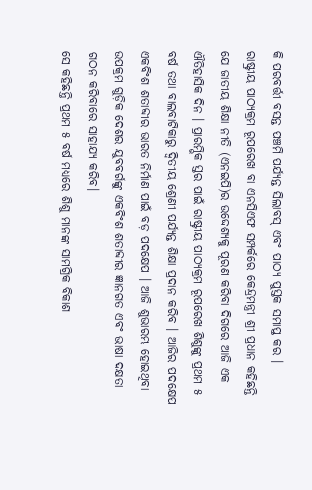କି ପରବର୍ତ୍ତୀ ବସନ୍ତ ପଞ୍ଚମି ପର୍ଯ୍ୟନ୍ତ ସିଲାବସ୍ ଏବଂ ପାଠ୍ୟ ପୁସ୍ତକ ସମାପ୍ତ କର ।
ରାଷ୍ଟ୍ରୀୟ ପାଠ୍ୟକ୍ରମ ରୂପରେଖ ବା ଏନସିଏଫ ସମ୍ପର୍କରେ କେନ୍ଦ୍ରମନ୍ତ୍ରୀ ଶ୍ରୀ ପ୍ରଧାନ କହିଛନ୍ତି ଯେ ଜାତୀୟ ଶିକ୍ଷା ନୀତି (ଏନଇପି)ର ଉଦ୍ଦେଶ୍ୟକୁ ପୂରଣ କରିବା ଦିଗରେ ଆଜି ଏକ ଐତିହାସିକ ଦିନ । ପ୍ରାରମ୍ଭିକ ସ୍ତର ପାଇଁ ରାଷ୍ଟ୍ରୀୟ ପାଠ୍ୟକ୍ରମ ରୂପରେଖ ଶିଶୁଙ୍କୁ ପ୍ରଥମ ୫ ବର୍ଷ ତଥା ବାଲବାଟିକାରୁ ଦ୍ୱିତୀୟ ଶ୍ରେଣୀ ପର୍ଯ୍ୟନ୍ତ ଶିକ୍ଷା ପ୍ରଦାନ କରିବ । ଆଜିର ପଦକ୍ଷେପ ଏକବିଂଶ ଶତାବ୍ଦୀର ଭାରତ ନିର୍ମାଣ ପାଇଁ ବଡ଼ ପଦକ୍ଷେପ । ଆଜି ଶୁଭାରମ୍ଭ ହୋଇଥିବା ଉପକ୍ରମ ଗୁଡ଼ିକ ଦେଶର ଯୁବବର୍ଗଙ୍କୁ ଏକବିଂଶ ଶତାବ୍ଦୀର ଜ୍ଞାନଗତ ଏବଂ ଭାଷା ଦକ୍ଷତା ଗଠନ କରିବାରେ ସାହାଯ୍ୟ କରିବ।
ସେ କହିଛନ୍ତି ପ୍ରଥମ ୫ ବର୍ଷ ମଧ୍ୟରେ ଶିଶୁ ମାନଙ୍କ ସାମଗ୍ରିକ ବିକାଶ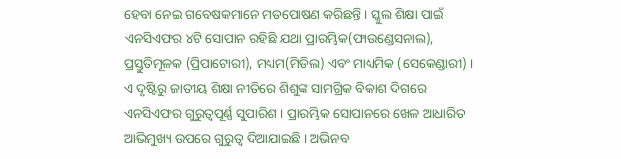ହେବା ନେଇ ଗବେଷକମାନେ ମତପୋଷଣ କରିଛନ୍ତି । ସ୍କୁଲ ଶିକ୍ଷା ପାଇଁ ଏନସିଏଫର ୪ଟି ସୋପାନ ରହିଛି ଯଥା ପ୍ରାରମ୍ଭିକ(ଫାଉଣ୍ଡେସନାଲ), ପ୍ରସ୍ତୁତିମୂଳକ (ପ୍ରିପାଟୋରୀ), ମଧ୍ୟମ(ମିଡିଲ) ଏବଂ ମାଧ୍ୟମିକ (ସେକେଣ୍ଡାରୀ) । ଏ ଦୃଷ୍ଟିରୁ ଜାତୀୟ ଶିକ୍ଷା ନୀତିରେ ଶିଶୁଙ୍କ ସାମଗ୍ରିକ ବିକାଶ ଦିଗରେ ଏନସିଏଫର ଗୁରୁତ୍ୱପୂର୍ଣ୍ଣ ସୁପାରିଶ । ପ୍ରାରମ୍ଭିକ ସୋପାନରେ ଖେଳ ଆଧାରିତ ଆଭିମୁଖ୍ୟ ଉପରେ ଗୁରୁତ୍ୱ ଦିଆଯାଇଛି । ଅଭିନବ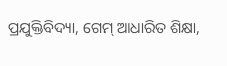ପ୍ରଯୁକ୍ତିବିଦ୍ୟା, ଗେମ୍ ଆଧାରିତ ଶିକ୍ଷା,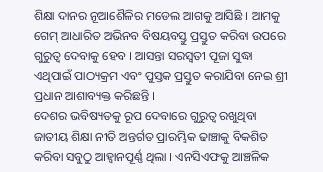ଶିକ୍ଷା ଦାନର ନୂଆଶୈଳିର ମଡେଲ ଆଗକୁ ଆସିଛି । ଆମକୁ ଗେମ୍ ଆଧାରିତ ଅଭିନବ ବିଷୟବସ୍ତୁ ପ୍ରସ୍ତୁତ କରିବା ଉପରେ ଗୁରୁତ୍ୱ ଦେବାକୁ ହେବ । ଆସନ୍ତା ସରସ୍ୱତୀ ପୂଜା ସୁଦ୍ଧା ଏଥିପାଇଁ ପାଠ୍ୟକ୍ରମ ଏବଂ ପୁସ୍ତକ ପ୍ରସ୍ତୁତ କରାଯିବା ନେଇ ଶ୍ରୀ ପ୍ରଧାନ ଆଶାବ୍ୟକ୍ତ କରିଛନ୍ତି ।
ଦେଶର ଭବିଷ୍ୟତକୁ ରୂପ ଦେବାରେ ଗୁରୁତ୍ୱ ରଖୁଥିବା ଜାତୀୟ ଶିକ୍ଷା ନୀତି ଅନ୍ତର୍ଗତ ପ୍ରାରମ୍ଭିକ ଢାଞ୍ଚାକୁ ବିକଶିତ କରିବା ସବୁଠୁ ଆହ୍ୱାନପୂର୍ଣ୍ଣ ଥିଲା । ଏନସିଏଫକୁ ଆଞ୍ଚଳିକ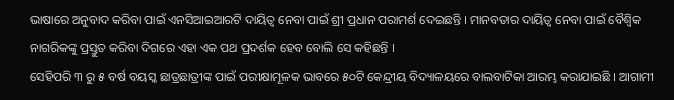ଭାଷାରେ ଅନୁବାଦ କରିବା ପାଇଁ ଏନସିଆଇଆରଟି ଦାୟିତ୍ୱ ନେବା ପାଇଁ ଶ୍ରୀ ପ୍ରଧାନ ପରାମର୍ଶ ଦେଇଛନ୍ତି । ମାନବତାର ଦାୟିତ୍ୱ ନେବା ପାଇଁ ବୈଶ୍ୱିକ ନାଗରିକଙ୍କୁ ପ୍ରସ୍ତୁତ କରିବା ଦିଗରେ ଏହା ଏକ ପଥ ପ୍ରଦର୍ଶକ ହେବ ବୋଲି ସେ କହିଛନ୍ତି ।
ସେହିପରି ୩ ରୁ ୫ ବର୍ଷ ବୟସ୍କ ଛାତ୍ରଛାତ୍ରୀଙ୍କ ପାଇଁ ପରୀକ୍ଷାମୂଳକ ଭାବରେ ୫୦ଟି କେନ୍ଦ୍ରୀୟ ବିଦ୍ୟାଳୟରେ ବାଲବାଟିକା ଆରମ୍ଭ କରାଯାଇଛି । ଆଗାମୀ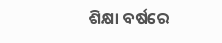ଶିକ୍ଷା ବର୍ଷରେ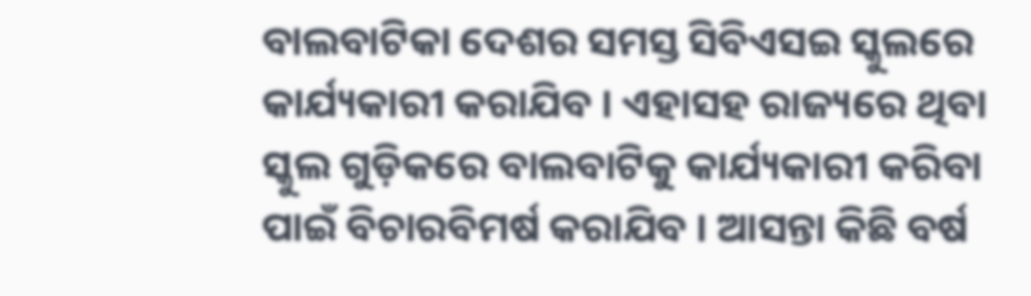ବାଲବାଟିକା ଦେଶର ସମସ୍ତ ସିବିଏସଇ ସ୍କୁଲରେ କାର୍ଯ୍ୟକାରୀ କରାଯିବ । ଏହାସହ ରାଜ୍ୟରେ ଥିବା ସ୍କୁଲ ଗୁଡ଼ିକରେ ବାଲବାଟିକୁ କାର୍ଯ୍ୟକାରୀ କରିବା ପାଇଁ ବିଚାରବିମର୍ଷ କରାଯିବ । ଆସନ୍ତା କିଛି ବର୍ଷ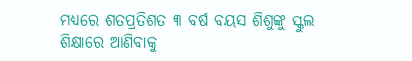ମଧ୍ୟରେ ଶତପ୍ରତିଶତ ୩ ବର୍ଷ ବୟସ ଶିଶୁଙ୍କୁ ସ୍କୁଲ ଶିକ୍ଷାରେ ଆଣିବାକୁ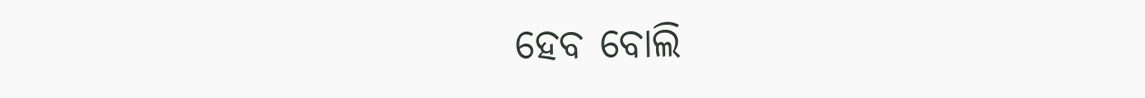ହେବ ବୋଲି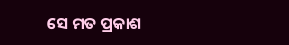ସେ ମତ ପ୍ରକାଶ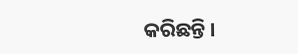କରିଛନ୍ତି ।